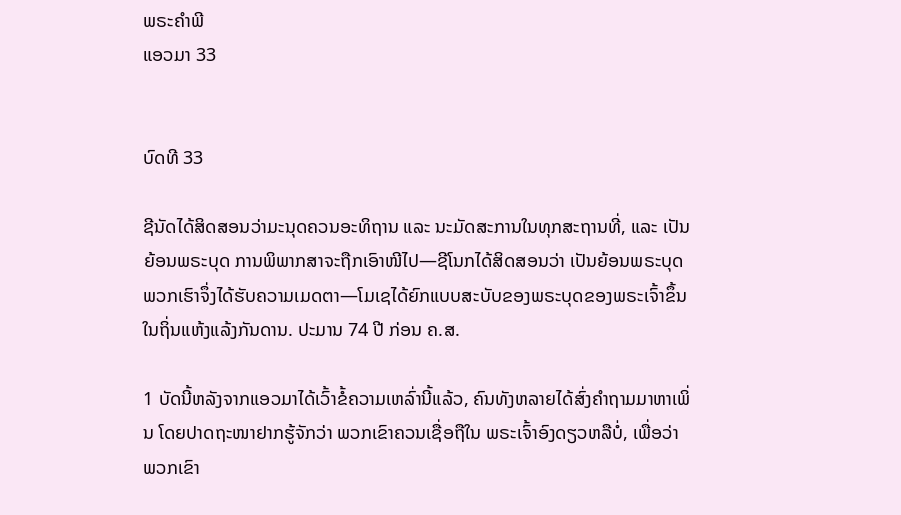ພຣະຄຳພີ
ແອວມາ 33


ບົດທີ 33

ຊີນັດໄດ້ສິດສອນວ່າມະນຸດຄວນອະທິຖານ ແລະ ນະມັດສະການໃນທຸກສະຖານທີ່, ແລະ ເປັນຍ້ອນພຣະບຸດ ການພິພາກສາຈະຖືກເອົາໜີໄປ—ຊີໂນກໄດ້ສິດສອນວ່າ ເປັນຍ້ອນພຣະບຸດ ພວກເຮົາຈຶ່ງໄດ້ຮັບຄວາມເມດຕາ—ໂມເຊໄດ້ຍົກແບບສະບັບຂອງພຣະບຸດຂອງພຣະເຈົ້າຂຶ້ນໃນຖິ່ນແຫ້ງແລ້ງກັນດານ. ປະມານ 74 ປີ ກ່ອນ ຄ.ສ.

1 ບັດນີ້ຫລັງຈາກແອວມາໄດ້ເວົ້າຂໍ້ຄວາມເຫລົ່ານີ້ແລ້ວ, ຄົນທັງຫລາຍໄດ້ສົ່ງຄຳຖາມມາຫາເພິ່ນ ໂດຍປາດຖະໜາຢາກຮູ້ຈັກວ່າ ພວກເຂົາຄວນເຊື່ອຖືໃນ ພຣະເຈົ້າອົງດຽວຫລືບໍ່, ເພື່ອວ່າພວກເຂົາ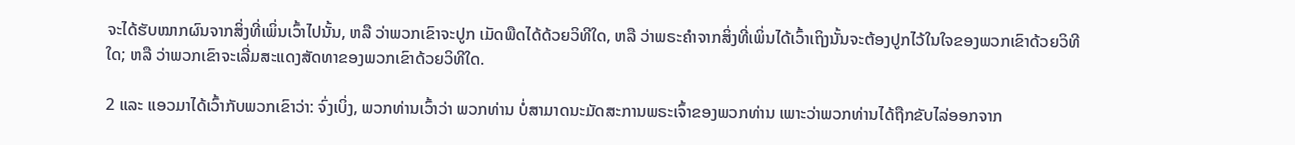ຈະໄດ້ຮັບໝາກຜົນຈາກສິ່ງທີ່ເພິ່ນເວົ້າໄປນັ້ນ, ຫລື ວ່າພວກເຂົາຈະປູກ ເມັດພືດໄດ້ດ້ວຍວິທີໃດ, ຫລື ວ່າພຣະຄຳຈາກສິ່ງທີ່ເພິ່ນໄດ້ເວົ້າເຖິງນັ້ນຈະຕ້ອງປູກໄວ້ໃນໃຈຂອງພວກເຂົາດ້ວຍວິທີໃດ; ຫລື ວ່າພວກເຂົາຈະເລີ່ມສະແດງສັດທາຂອງພວກເຂົາດ້ວຍວິທີໃດ.

2 ແລະ ແອວມາໄດ້ເວົ້າກັບພວກເຂົາວ່າ: ຈົ່ງເບິ່ງ, ພວກທ່ານເວົ້າວ່າ ພວກທ່ານ ບໍ່ສາມາດນະມັດສະການພຣະເຈົ້າຂອງພວກທ່ານ ເພາະວ່າພວກທ່ານໄດ້ຖືກຂັບໄລ່ອອກຈາກ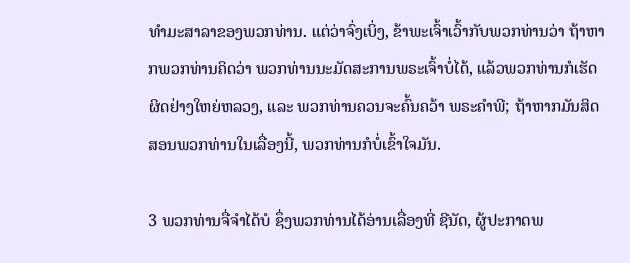ທຳມະສາລາຂອງພວກທ່ານ. ແຕ່ວ່າຈົ່ງເບິ່ງ, ຂ້າພະເຈົ້າເວົ້າກັບພວກທ່ານວ່າ ຖ້າຫາກພວກທ່ານຄິດວ່າ ພວກທ່ານນະມັດສະການພຣະເຈົ້າບໍ່ໄດ້, ແລ້ວພວກທ່ານກໍເຮັດຜິດຢ່າງໃຫຍ່ຫລວງ, ແລະ ພວກທ່ານຄວນຈະຄົ້ນຄວ້າ ພຣະຄຳພີ; ຖ້າຫາກມັນສິດສອນພວກທ່ານໃນເລື່ອງນີ້, ພວກທ່ານກໍບໍ່ເຂົ້າໃຈມັນ.

3 ພວກທ່ານຈື່ຈຳໄດ້ບໍ ຊຶ່ງພວກທ່ານໄດ້ອ່ານເລື່ອງທີ່ ຊີນັດ, ຜູ້ປະກາດພ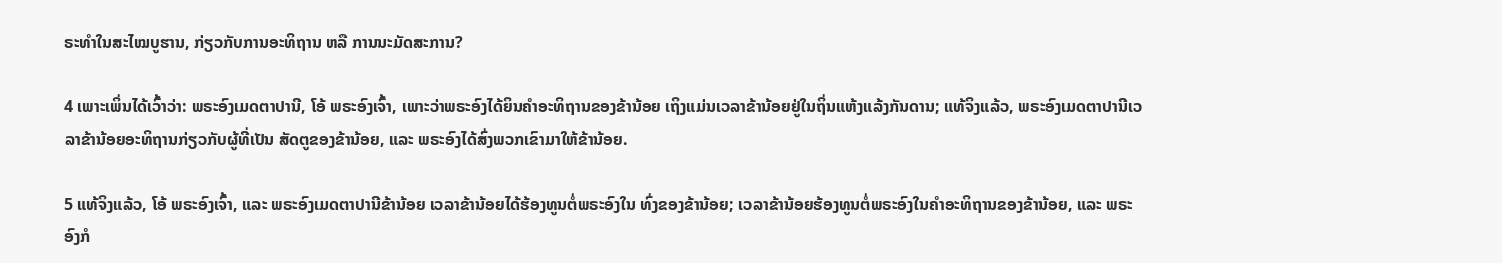ຣະທຳໃນສະໄໝບູຮານ, ກ່ຽວກັບການອະທິຖານ ຫລື ການນະມັດສະການ?

4 ເພາະເພິ່ນໄດ້ເວົ້າວ່າ: ພຣະອົງເມດຕາປານີ, ໂອ້ ພຣະອົງເຈົ້າ, ເພາະວ່າພຣະອົງໄດ້ຍິນຄຳອະທິຖານຂອງຂ້ານ້ອຍ ເຖິງແມ່ນເວລາຂ້ານ້ອຍຢູ່ໃນຖິ່ນແຫ້ງແລ້ງກັນດານ; ແທ້ຈິງແລ້ວ, ພຣະອົງເມດຕາປານີເວລາຂ້ານ້ອຍອະທິຖານກ່ຽວກັບຜູ້ທີ່ເປັນ ສັດຕູຂອງຂ້ານ້ອຍ, ແລະ ພຣະອົງໄດ້ສົ່ງພວກເຂົາມາໃຫ້ຂ້ານ້ອຍ.

5 ແທ້ຈິງແລ້ວ, ໂອ້ ພຣະອົງເຈົ້າ, ແລະ ພຣະອົງເມດຕາປານີຂ້ານ້ອຍ ເວລາຂ້ານ້ອຍໄດ້ຮ້ອງທູນຕໍ່ພຣະອົງໃນ ທົ່ງຂອງຂ້ານ້ອຍ; ເວລາຂ້ານ້ອຍຮ້ອງທູນຕໍ່ພຣະອົງໃນຄຳອະທິຖານຂອງຂ້ານ້ອຍ, ແລະ ພຣະອົງກໍ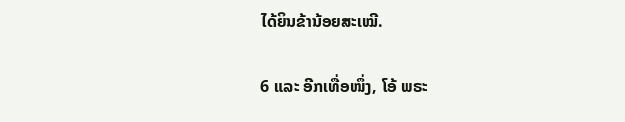ໄດ້ຍິນຂ້ານ້ອຍສະເໝີ.

6 ແລະ ອີກເທື່ອໜຶ່ງ, ໂອ້ ພຣະ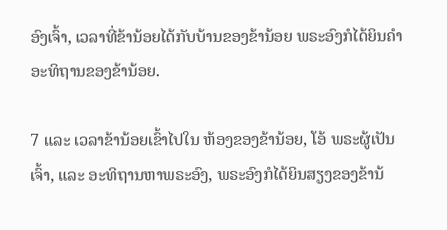ອົງເຈົ້າ, ເວລາທີ່ຂ້ານ້ອຍໄດ້ກັບບ້ານຂອງຂ້ານ້ອຍ ພຣະອົງກໍໄດ້ຍິນຄຳອະທິຖານຂອງຂ້ານ້ອຍ.

7 ແລະ ເວລາຂ້ານ້ອຍເຂົ້າໄປໃນ ຫ້ອງຂອງຂ້ານ້ອຍ, ໂອ້ ພຣະຜູ້ເປັນເຈົ້າ, ແລະ ອະທິຖານຫາພຣະອົງ, ພຣະອົງກໍໄດ້ຍິນສຽງຂອງຂ້ານ້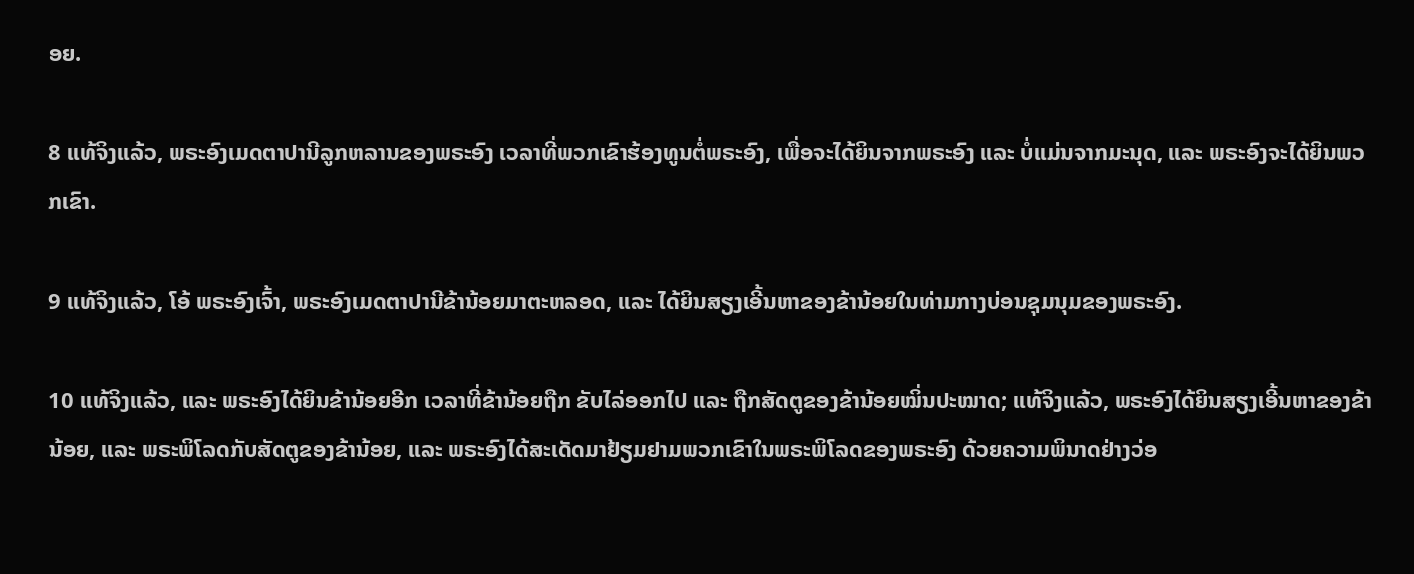ອຍ.

8 ແທ້ຈິງແລ້ວ, ພຣະອົງເມດຕາປານີລູກຫລານຂອງພຣະອົງ ເວລາທີ່ພວກເຂົາຮ້ອງທູນຕໍ່ພຣະອົງ, ເພື່ອຈະໄດ້ຍິນຈາກພຣະອົງ ແລະ ບໍ່ແມ່ນຈາກມະນຸດ, ແລະ ພຣະອົງຈະໄດ້ຍິນພວກເຂົາ.

9 ແທ້ຈິງແລ້ວ, ໂອ້ ພຣະອົງເຈົ້າ, ພຣະອົງເມດຕາປານີຂ້ານ້ອຍມາຕະຫລອດ, ແລະ ໄດ້ຍິນສຽງເອີ້ນຫາຂອງຂ້ານ້ອຍໃນທ່າມກາງບ່ອນຊຸມນຸມຂອງພຣະອົງ.

10 ແທ້ຈິງແລ້ວ, ແລະ ພຣະອົງໄດ້ຍິນຂ້ານ້ອຍອີກ ເວລາທີ່ຂ້ານ້ອຍຖືກ ຂັບໄລ່ອອກໄປ ແລະ ຖືກສັດຕູຂອງຂ້ານ້ອຍໝິ່ນປະໝາດ; ແທ້ຈິງແລ້ວ, ພຣະອົງໄດ້ຍິນສຽງເອີ້ນຫາຂອງຂ້ານ້ອຍ, ແລະ ພຣະພິໂລດກັບສັດຕູຂອງຂ້ານ້ອຍ, ແລະ ພຣະອົງໄດ້ສະເດັດມາຢ້ຽມຢາມພວກເຂົາໃນພຣະພິໂລດຂອງພຣະອົງ ດ້ວຍຄວາມພິນາດຢ່າງວ່ອ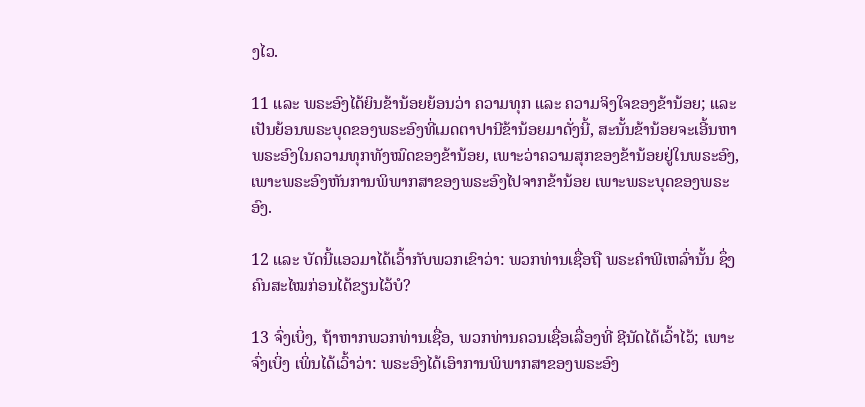ງໄວ.

11 ແລະ ພຣະອົງໄດ້ຍິນຂ້ານ້ອຍຍ້ອນວ່າ ຄວາມທຸກ ແລະ ຄວາມຈິງໃຈຂອງຂ້ານ້ອຍ; ແລະ ເປັນຍ້ອນພຣະບຸດຂອງພຣະອົງທີ່ເມດຕາປານີຂ້ານ້ອຍມາດັ່ງນີ້, ສະນັ້ນຂ້ານ້ອຍຈະເອີ້ນຫາພຣະອົງໃນຄວາມທຸກທັງໝົດຂອງຂ້ານ້ອຍ, ເພາະວ່າຄວາມສຸກຂອງຂ້ານ້ອຍຢູ່ໃນພຣະອົງ, ເພາະພຣະອົງຫັນການພິພາກສາຂອງພຣະອົງໄປຈາກຂ້ານ້ອຍ ເພາະພຣະບຸດຂອງພຣະອົງ.

12 ແລະ ບັດນີ້ແອວມາໄດ້ເວົ້າກັບພວກເຂົາວ່າ: ພວກທ່ານເຊື່ອຖື ພຣະຄຳພີເຫລົ່ານັ້ນ ຊຶ່ງຄົນສະໄໝກ່ອນໄດ້ຂຽນໄວ້ບໍ?

13 ຈົ່ງເບິ່ງ, ຖ້າຫາກພວກທ່ານເຊື່ອ, ພວກທ່ານຄວນເຊື່ອເລື່ອງທີ່ ຊີນັດໄດ້ເວົ້າໄວ້; ເພາະຈົ່ງເບິ່ງ ເພິ່ນໄດ້ເວົ້າວ່າ: ພຣະອົງໄດ້ເອົາການພິພາກສາຂອງພຣະອົງ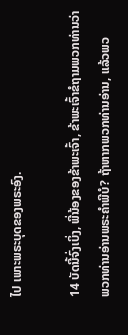ໄປ ເພາະພຣະບຸດຂອງພຣະອົງ.

14 ບັດນີ້ຈົ່ງເບິ່ງ, ພີ່ນ້ອງຂອງຂ້າພະເຈົ້າ, ຂ້າພະເຈົ້າຂໍຖາມພວກທ່ານວ່າ ພວກທ່ານອ່ານພຣະຄຳພີບໍ? ຖ້າຫາກພວກທ່ານອ່ານ, ແລ້ວພວ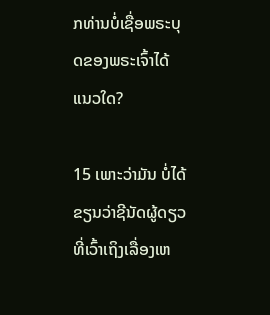ກທ່ານບໍ່ເຊື່ອພຣະບຸດຂອງພຣະເຈົ້າໄດ້ແນວໃດ?

15 ເພາະວ່າມັນ ບໍ່ໄດ້ຂຽນວ່າຊີນັດຜູ້ດຽວທີ່ເວົ້າເຖິງເລື່ອງເຫ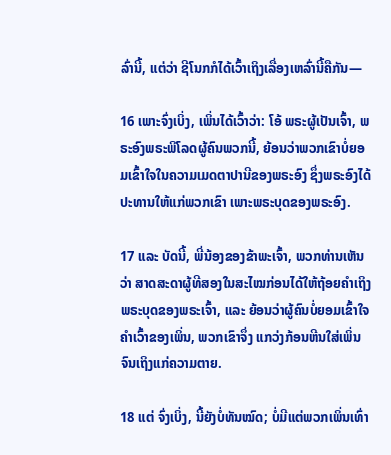ລົ່ານີ້, ແຕ່ວ່າ ຊີໂນກກໍໄດ້ເວົ້າເຖິງເລື່ອງເຫລົ່ານີ້ຄືກັນ—

16 ເພາະຈົ່ງເບິ່ງ, ເພິ່ນໄດ້ເວົ້າວ່າ: ໂອ້ ພຣະຜູ້ເປັນເຈົ້າ, ພຣະອົງພຣະພິໂລດຜູ້ຄົນພວກນີ້, ຍ້ອນວ່າພວກເຂົາບໍ່ຍອມເຂົ້າໃຈໃນຄວາມເມດຕາປານີຂອງພຣະອົງ ຊຶ່ງພຣະອົງໄດ້ປະທານໃຫ້ແກ່ພວກເຂົາ ເພາະພຣະບຸດຂອງພຣະອົງ.

17 ແລະ ບັດນີ້, ພີ່ນ້ອງຂອງຂ້າພະເຈົ້າ, ພວກທ່ານເຫັນວ່າ ສາດສະດາຜູ້ທີສອງໃນສະໄໝກ່ອນໄດ້ໃຫ້ຖ້ອຍຄຳເຖິງພຣະບຸດຂອງພຣະເຈົ້າ, ແລະ ຍ້ອນວ່າຜູ້ຄົນບໍ່ຍອມເຂົ້າໃຈຄຳເວົ້າຂອງເພິ່ນ, ພວກເຂົາຈຶ່ງ ແກວ່ງກ້ອນຫີນໃສ່ເພິ່ນຈົນເຖິງແກ່ຄວາມຕາຍ.

18 ແຕ່ ຈົ່ງເບິ່ງ, ນີ້ຍັງບໍ່ທັນໝົດ; ບໍ່ມີແຕ່ພວກເພິ່ນເທົ່າ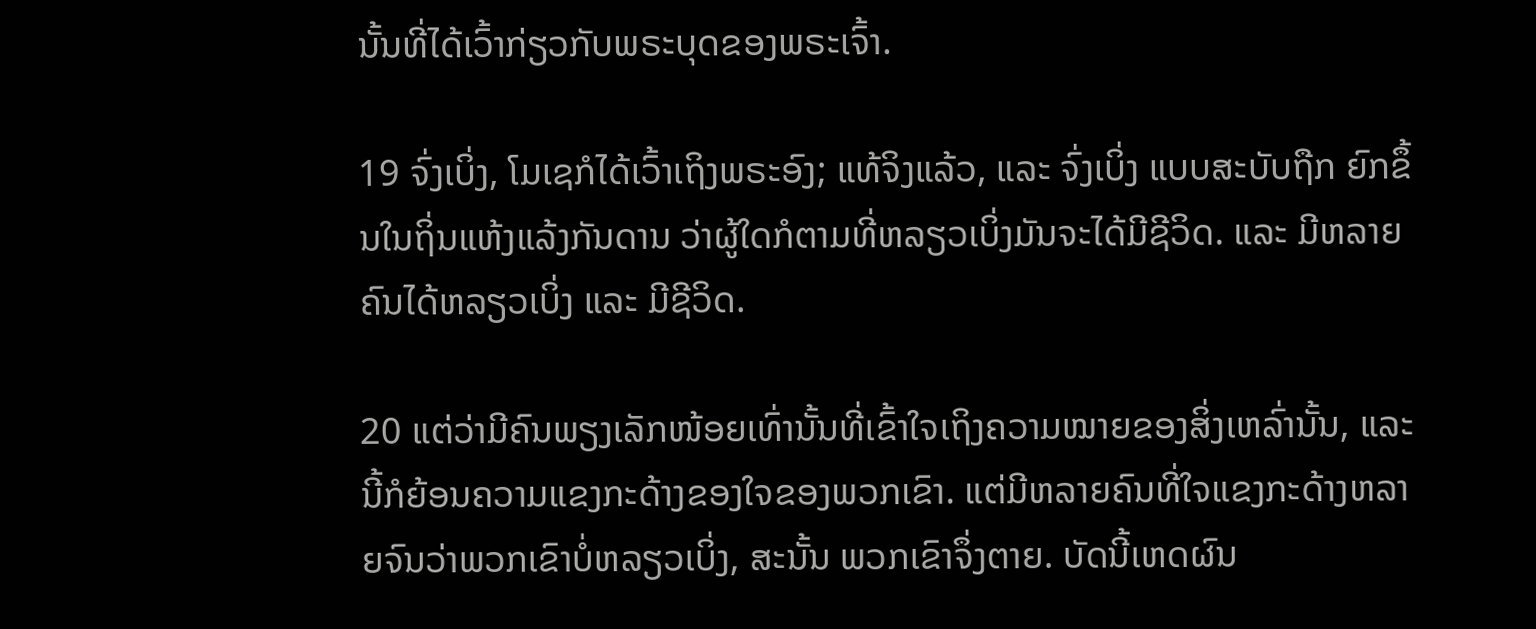ນັ້ນທີ່ໄດ້ເວົ້າກ່ຽວກັບພຣະບຸດຂອງພຣະເຈົ້າ.

19 ຈົ່ງເບິ່ງ, ໂມເຊກໍໄດ້ເວົ້າເຖິງພຣະອົງ; ແທ້ຈິງແລ້ວ, ແລະ ຈົ່ງເບິ່ງ ແບບສະບັບຖືກ ຍົກຂຶ້ນໃນຖິ່ນແຫ້ງແລ້ງກັນດານ ວ່າຜູ້ໃດກໍຕາມທີ່ຫລຽວເບິ່ງມັນຈະໄດ້ມີຊີວິດ. ແລະ ມີຫລາຍຄົນໄດ້ຫລຽວເບິ່ງ ແລະ ມີຊີວິດ.

20 ແຕ່ວ່າມີຄົນພຽງເລັກໜ້ອຍເທົ່ານັ້ນທີ່ເຂົ້າໃຈເຖິງຄວາມໝາຍຂອງສິ່ງເຫລົ່ານັ້ນ, ແລະ ນີ້ກໍຍ້ອນຄວາມແຂງກະດ້າງຂອງໃຈຂອງພວກເຂົາ. ແຕ່ມີຫລາຍຄົນທີ່ໃຈແຂງກະດ້າງຫລາຍຈົນວ່າພວກເຂົາບໍ່ຫລຽວເບິ່ງ, ສະນັ້ນ ພວກເຂົາຈຶ່ງຕາຍ. ບັດນີ້ເຫດຜົນ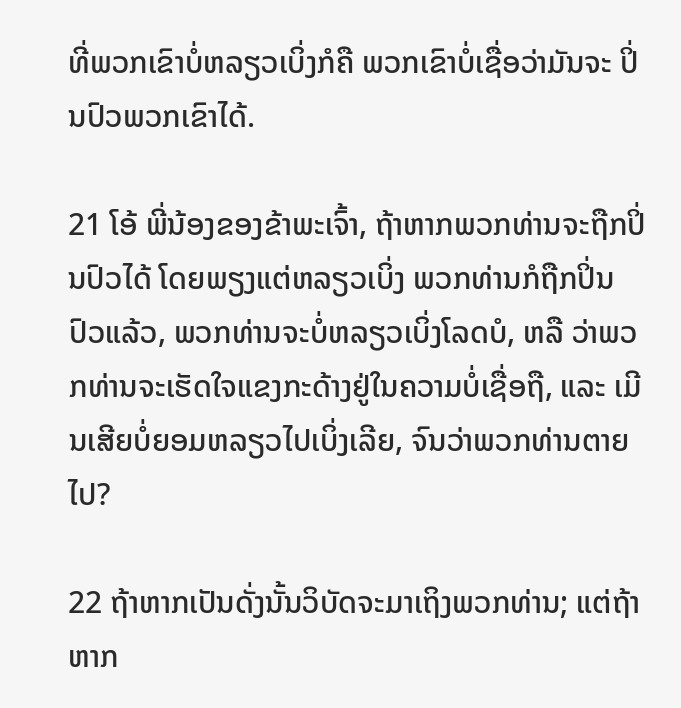ທີ່ພວກເຂົາບໍ່ຫລຽວເບິ່ງກໍຄື ພວກເຂົາບໍ່ເຊື່ອວ່າມັນຈະ ປິ່ນປົວພວກເຂົາໄດ້.

21 ໂອ້ ພີ່ນ້ອງຂອງຂ້າພະເຈົ້າ, ຖ້າຫາກພວກທ່ານຈະຖືກປິ່ນປົວໄດ້ ໂດຍພຽງແຕ່ຫລຽວເບິ່ງ ພວກທ່ານກໍຖືກປິ່ນປົວແລ້ວ, ພວກທ່ານຈະບໍ່ຫລຽວເບິ່ງໂລດບໍ, ຫລື ວ່າພວກທ່ານຈະເຮັດໃຈແຂງກະດ້າງຢູ່ໃນຄວາມບໍ່ເຊື່ອຖື, ແລະ ເມີນເສີຍບໍ່ຍອມຫລຽວໄປເບິ່ງເລີຍ, ຈົນວ່າພວກທ່ານຕາຍໄປ?

22 ຖ້າຫາກເປັນດັ່ງນັ້ນວິບັດຈະມາເຖິງພວກທ່ານ; ແຕ່ຖ້າຫາກ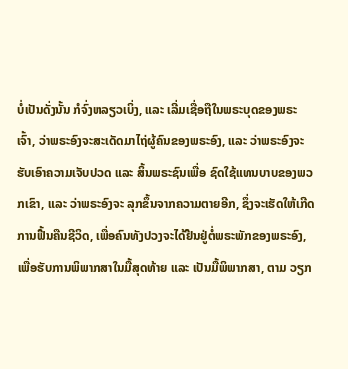ບໍ່ເປັນດັ່ງນັ້ນ ກໍຈົ່ງຫລຽວເບິ່ງ, ແລະ ເລີ່ມເຊື່ອຖືໃນພຣະບຸດຂອງພຣະເຈົ້າ, ວ່າພຣະອົງຈະສະເດັດມາໄຖ່ຜູ້ຄົນຂອງພຣະອົງ, ແລະ ວ່າພຣະອົງຈະຮັບເອົາຄວາມເຈັບປວດ ແລະ ສິ້ນພຣະຊົນເພື່ອ ຊົດໃຊ້ແທນບາບຂອງພວກເຂົາ, ແລະ ວ່າພຣະອົງຈະ ລຸກຂຶ້ນຈາກຄວາມຕາຍອີກ, ຊຶ່ງຈະເຮັດໃຫ້ເກີດ ການຟື້ນຄືນຊີວິດ, ເພື່ອຄົນທັງປວງຈະໄດ້ຢືນຢູ່ຕໍ່ພຣະພັກຂອງພຣະອົງ, ເພື່ອຮັບການພິພາກສາໃນມື້ສຸດທ້າຍ ແລະ ເປັນມື້ພິພາກສາ, ຕາມ ວຽກ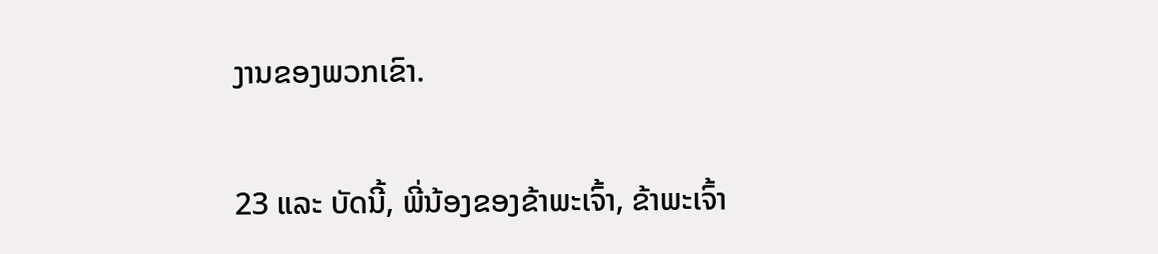ງານຂອງພວກເຂົາ.

23 ແລະ ບັດນີ້, ພີ່ນ້ອງຂອງຂ້າພະເຈົ້າ, ຂ້າພະເຈົ້າ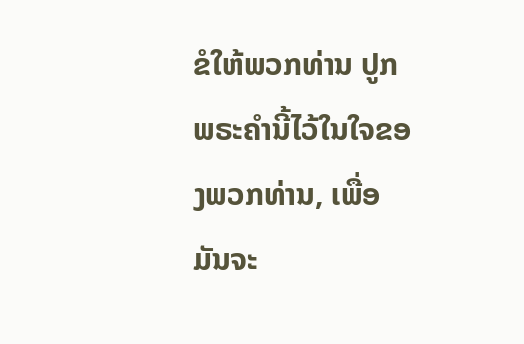ຂໍໃຫ້ພວກທ່ານ ປູກພຣະຄຳນີ້ໄວ້ໃນໃຈຂອງພວກທ່ານ, ເພື່ອມັນຈະ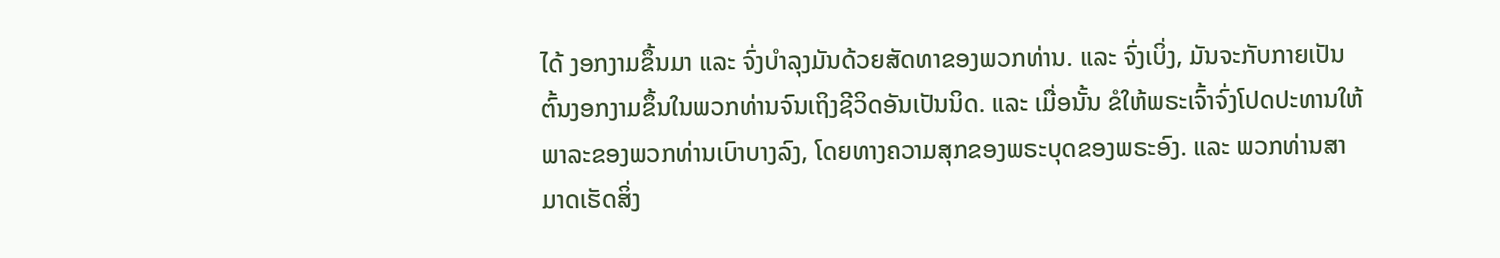ໄດ້ ງອກງາມຂຶ້ນມາ ແລະ ຈົ່ງບຳລຸງມັນດ້ວຍສັດທາຂອງພວກທ່ານ. ແລະ ຈົ່ງເບິ່ງ, ມັນຈະກັບກາຍເປັນຕົ້ນງອກງາມຂຶ້ນໃນພວກທ່ານຈົນເຖິງຊີວິດອັນເປັນນິດ. ແລະ ເມື່ອນັ້ນ ຂໍໃຫ້ພຣະເຈົ້າຈົ່ງໂປດປະທານໃຫ້ ພາລະຂອງພວກທ່ານເບົາບາງລົງ, ໂດຍທາງຄວາມສຸກຂອງພຣະບຸດຂອງພຣະອົງ. ແລະ ພວກທ່ານສາມາດເຮັດສິ່ງ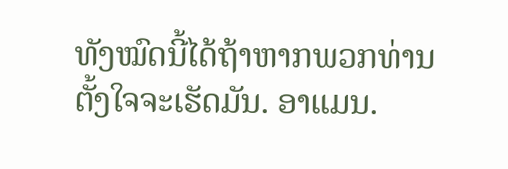ທັງໝົດນີ້ໄດ້ຖ້າຫາກພວກທ່ານຕັ້ງໃຈຈະເຮັດມັນ. ອາແມນ.